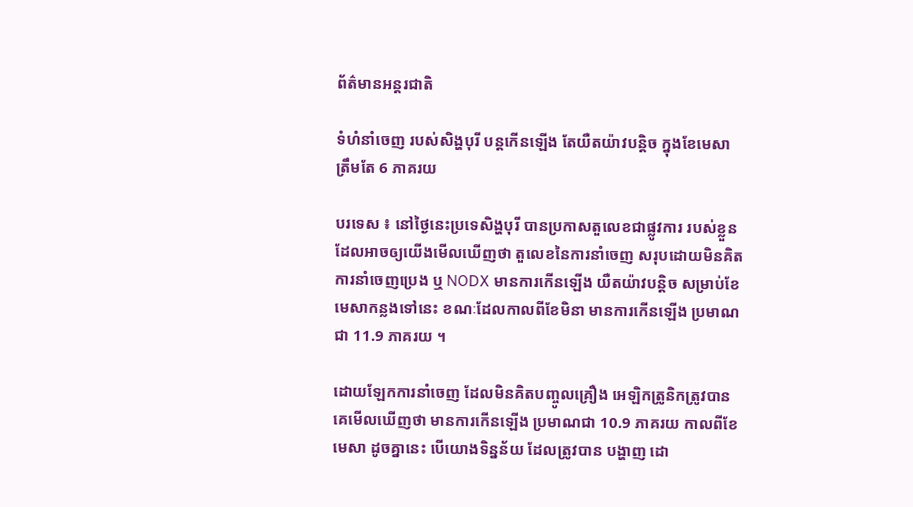ព័ត៌មានអន្តរជាតិ

ទំហំនាំចេញ របស់សិង្ហបុរី បន្តកើនឡើង តែយឺតយ៉ាវបន្តិច ក្នុងខែមេសា ត្រឹមតែ 6 ភាគរយ

បរទេស ៖ នៅថ្ងៃនេះប្រទេសិង្ហបុរី បានប្រកាសតួលេខជាផ្លូវការ របស់ខ្លួន ដែលអាចឲ្យយើងមើលឃើញថា តួលេខនៃការនាំចេញ សរុបដោយមិនគិត ការនាំចេញប្រេង ឬ NODX មានការកើនឡើង យឺតយ៉ាវបន្តិច សម្រាប់ខែមេសាកន្លងទៅនេះ ខណៈដែលកាលពីខែមិនា មានការកើនឡើង ប្រមាណជា 11.9 ភាគរយ ។

ដោយឡែកការនាំចេញ ដែលមិនគិតបញ្ចូលគ្រឿង អេឡិកត្រូនិកត្រូវបានគេមើលឃើញថា មានការកើនឡើង ប្រមាណជា 10.9 ភាគរយ កាលពីខែមេសា ដូចគ្នានេះ បើយោងទិន្នន័យ ដែលត្រូវបាន បង្ហាញ ដោ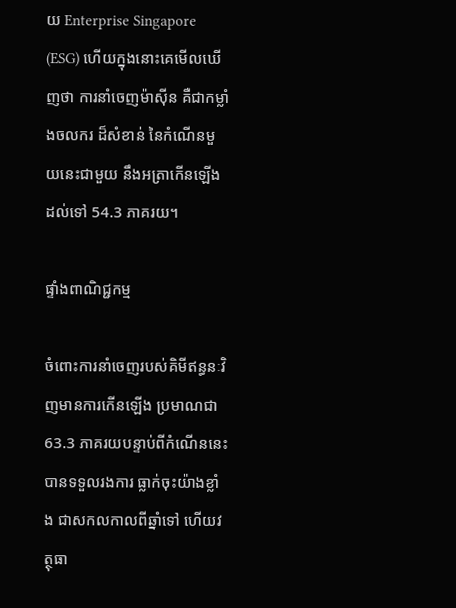យ Enterprise Singapore (ESG) ហើយក្នុងនោះគេមើលឃើញថា ការនាំចេញម៉ាស៊ីន គឺជាកម្លាំងចលករ ដ៏សំខាន់ នៃកំណើនមួយនេះជាមួយ នឹងអត្រាកើនឡើង ដល់ទៅ 54.3 ភាគរយ។

ផ្ទាំងពាណិជ្ជកម្ម

ចំពោះការនាំចេញរបស់គិមីឥន្ធនៈវិញមានការកើនឡើង ប្រមាណជា 63.3 ភាគរយបន្ទាប់ពីកំណើននេះ បានទទួលរងការ ធ្លាក់ចុះយ៉ាងខ្លាំង ជាសកលកាលពីឆ្នាំទៅ ហើយវត្ថុធា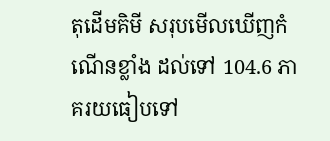តុដើមគិមី សរុបមើលឃើញកំណើនខ្លាំង ដល់ទៅ 104.6 ភាគរយធៀបទៅ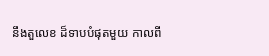នឹងតួលេខ ដ៏ទាបបំផុតមួយ កាលពី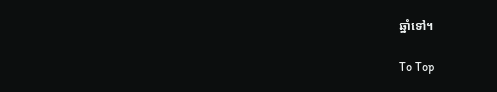ឆ្នាំទៅ។

To Top